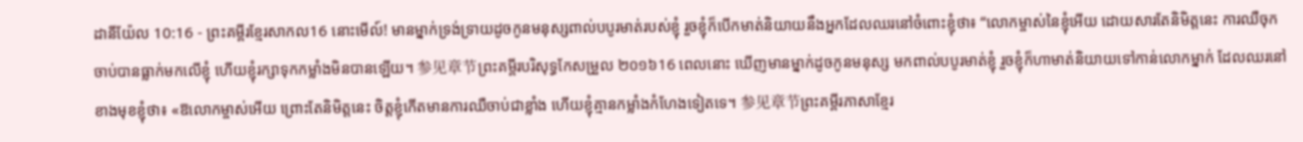ដានីយ៉ែល 10:16 - ព្រះគម្ពីរខ្មែរសាកល16 នោះមើល៍! មានម្នាក់ទ្រង់ទ្រាយដូចកូនមនុស្សពាល់បបូរមាត់របស់ខ្ញុំ រួចខ្ញុំក៏បើកមាត់និយាយនឹងអ្នកដែលឈរនៅចំពោះខ្ញុំថា៖ “លោកម្ចាស់នៃខ្ញុំអើយ ដោយសារតែនិមិត្តនេះ ការឈឺចុកចាប់បានធ្លាក់មកលើខ្ញុំ ហើយខ្ញុំរក្សាទុកកម្លាំងមិនបានឡើយ។ 参见章节ព្រះគម្ពីរបរិសុទ្ធកែសម្រួល ២០១៦16 ពេលនោះ ឃើញមានម្នាក់ដូចកូនមនុស្ស មកពាល់បបូរមាត់ខ្ញុំ រួចខ្ញុំក៏ហាមាត់និយាយទៅកាន់លោកម្នាក់ ដែលឈរនៅខាងមុខខ្ញុំថា៖ «ឱលោកម្ចាស់អើយ ព្រោះតែនិមិត្តនេះ ចិត្តខ្ញុំកើតមានការឈឺចាប់ជាខ្លាំង ហើយខ្ញុំគ្មានកម្លាំងកំហែងទៀតទេ។ 参见章节ព្រះគម្ពីរភាសាខ្មែរ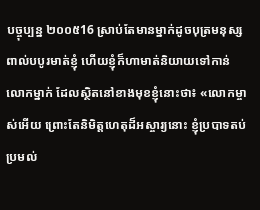បច្ចុប្បន្ន ២០០៥16 ស្រាប់តែមានម្នាក់ដូចបុត្រមនុស្ស ពាល់បបូរមាត់ខ្ញុំ ហើយខ្ញុំក៏ហាមាត់និយាយទៅកាន់លោកម្នាក់ ដែលស្ថិតនៅខាងមុខខ្ញុំនោះថា៖ «លោកម្ចាស់អើយ ព្រោះតែនិមិត្តហេតុដ៏អស្ចារ្យនោះ ខ្ញុំប្របាទតប់ប្រមល់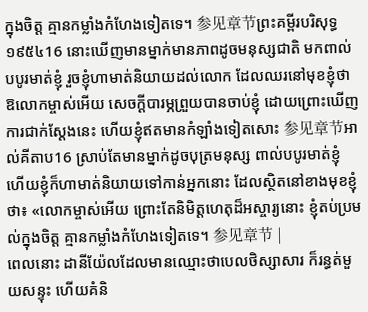ក្នុងចិត្ត គ្មានកម្លាំងកំហែងទៀតទេ។ 参见章节ព្រះគម្ពីរបរិសុទ្ធ ១៩៥៤16 នោះឃើញមានម្នាក់មានភាពដូចមនុស្សជាតិ មកពាល់បបូរមាត់ខ្ញុំ រួចខ្ញុំហាមាត់និយាយដល់លោក ដែលឈរនៅមុខខ្ញុំថា ឱលោកម្ចាស់អើយ សេចក្ដីបារម្ភព្រួយបានចាប់ខ្ញុំ ដោយព្រោះឃើញការជាក់ស្តែងនេះ ហើយខ្ញុំឥតមានកំឡាំងទៀតសោះ 参见章节អាល់គីតាប16 ស្រាប់តែមានម្នាក់ដូចបុត្រមនុស្ស ពាល់បបូរមាត់ខ្ញុំ ហើយខ្ញុំក៏ហាមាត់និយាយទៅកាន់អ្នកនោះ ដែលស្ថិតនៅខាងមុខខ្ញុំថា៖ «លោកម្ចាស់អើយ ព្រោះតែនិមិត្តហេតុដ៏អស្ចារ្យនោះ ខ្ញុំតប់ប្រមល់ក្នុងចិត្ត គ្មានកម្លាំងកំហែងទៀតទេ។ 参见章节 |
ពេលនោះ ដានីយ៉ែលដែលមានឈ្មោះថាបេលថិស្សាសារ ក៏រន្ធត់មួយសន្ទុះ ហើយគំនិ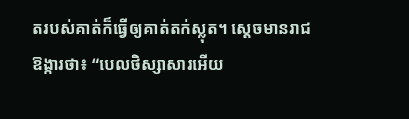តរបស់គាត់ក៏ធ្វើឲ្យគាត់តក់ស្លុត។ ស្ដេចមានរាជឱង្ការថា៖ “បេលថិស្សាសារអើយ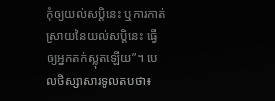កុំឲ្យយល់សប្តិនេះ ឬការកាត់ស្រាយនៃយល់សប្តិនេះ ធ្វើឲ្យអ្នកតក់ស្លុតឡើយ”។ បេលថិស្សាសារទូលតបថា៖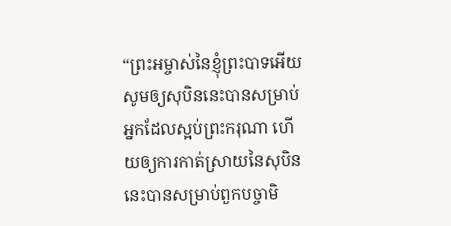“ព្រះអម្ចាស់នៃខ្ញុំព្រះបាទអើយ សូមឲ្យសុបិននេះបានសម្រាប់អ្នកដែលស្អប់ព្រះករុណា ហើយឲ្យការកាត់ស្រាយនៃសុបិននេះបានសម្រាប់ពួកបច្ចាមិ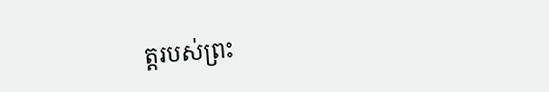ត្តរបស់ព្រះ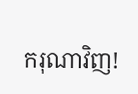ករុណាវិញ!